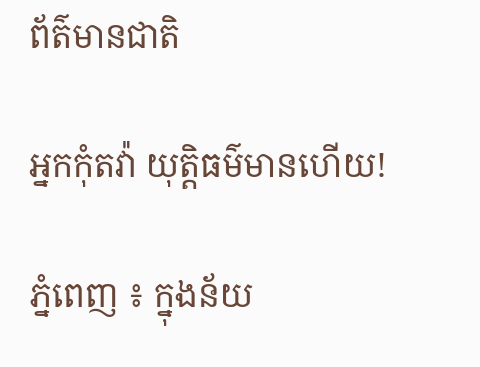ព័ត៌មានជាតិ

អ្នកកុំតវ៉ា យុត្តិធម៌មានហើយ!

ភ្នំពេញ ៖ ក្នុងន័យ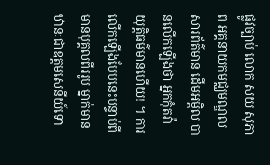ផ្លូវច្បាប់ លោក សយ សុភាព អគ្គនាយកមជ្ឈមណ្ឌលសារព័ត៌មាន ដើមអម្ពិល បានលើកឡើងថា អ្នកកុំតវ៉ា យុត្តិធម៌មានហើយ! ។ ការលើកឡើងបែបនេះបន្ទាប់ពី មានបុគ្គលពីររូប ម្នាក់មានឋានៈជាឧត្តមសេនីយ៍ទោ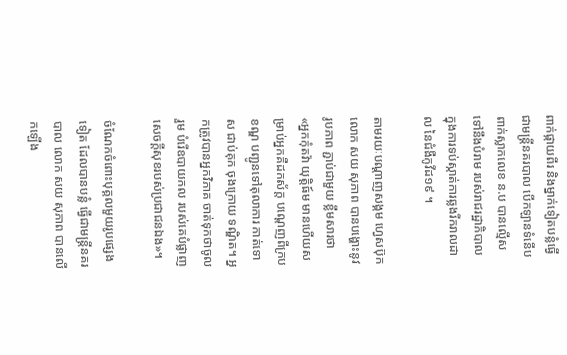ពាក់ផ្កាយពីរ និងម្នាក់ទៀតបន្លំធ្វើជាមន្រ្តីនគរបាល បើកឡានទំនើប ពាក់ស្លាកលេខ ន.ប បានល្មើសទៅនឹងបំរាម របស់រាជរដ្ឋាភិបាល ក្នុងការទប់ស្កាត់ការឆ្លងរីករាលដាល នៃជំងឺកូវីដ១៩ ។

តាមរយៈបណ្ដាញសង្គម ហ្វេសប៊ុក លោក សយ សុភាព បានបង្ហោះនូវរូបភាព ភ្ជាប់ជាមួយ ខ្លឹមសារថា «អ្នកកុំតវ៉ា យុត្តិធ៍ម មានហើយសម្រាប់អ្នកគឺដកស័ក្ត បណ្តេញពីក្របខណ្ឌ បញ្ជូនទៅតុលាការ កាត់ទោស ជាប់គុក ចុងក្រោយ ទណ្ឌិត។ អ្នកត្រូវបានអ្នកវិភាគ ចាត់ទុកថាចូលរួម បំរើឧបាយកល របស់គេបំផ្លាញ សេចក្តីសុខរបស់ប្រជាជនឯង»។

ចំណែកចំពោះបុគ្គលមួយរូបផ្សេងទៀត ដែលបានបន្លំ ធ្វើជាមន្រ្តីនគរបាល លោក សយ សុភាព បានលើកឡើង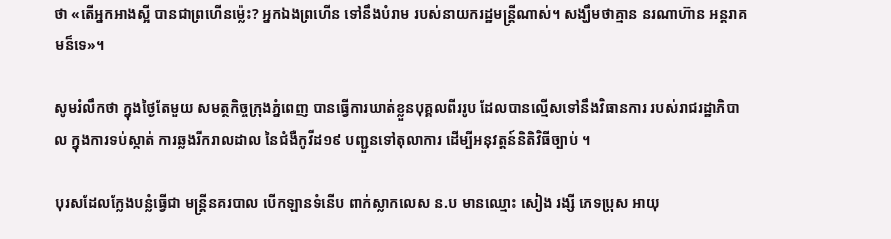ថា «តើអ្នកអាងស្អី បានជាព្រហើនម្ល៉េះ? អ្នកឯងព្រហើន ទៅនឹងបំរាម របស់នាយករដ្ឋមន្ត្រីណាស់។ សង្ឃឹមថាគ្មាន នរណាហ៊ាន អន្តរាគមន៏ទេ»។

សូមរំលឹកថា ក្នុងថ្ងៃតែមួយ សមត្ថកិច្ចក្រុងភ្នំពេញ បានធ្វើការឃាត់ខ្លួនបុគ្គលពីររូប ដែលបានល្មើសទៅនឹងវិធានការ របស់រាជរដ្ឋាភិបាល ក្នុងការទប់ស្កាត់ ការឆ្លងរីករាលដាល នៃជំងឺកូវីដ១៩ បញ្ជួនទៅតុលាការ ដើម្បីអនុវត្តន៍និតិវិធីច្បាប់ ។

បុរសដែលក្លែងបន្លំធ្វើជា មន្រ្តីនគរបាល បើកឡានទំនើប ពាក់ស្លាកលេស ន.ប មានឈ្មោះ សៀង រង្សី ភេទប្រុស អាយុ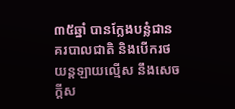៣៥ឆ្នាំ បានក្លែងបន្លំជានគរបាលជាតិ និងបេីករថយន្តឡាយល្មេីស នឹងសេចក្តីស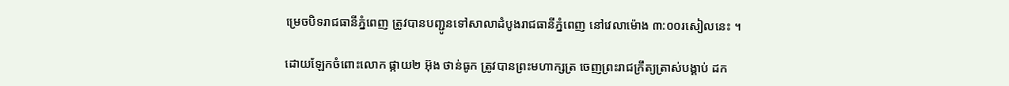ម្រេចបិទរាជធានីភ្នំពេញ ត្រូវបានបញ្ជូនទៅសាលាដំបូងរាជធានីភ្នំពេញ នៅវេលាម៉ោង ៣:០០រសៀលនេះ ។

ដោយឡែកចំពោះលោក ផ្កាយ២ អ៊ុង ថាន់ធូក ត្រូវបានព្រះមហាក្សត្រ ចេញព្រះរាជក្រឹត្យត្រាស់បង្គាប់ ដក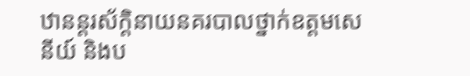ឋានន្តរស័ក្តិនាយនគរបាលថ្នាក់ឧត្តមសេនីយ៍ និងប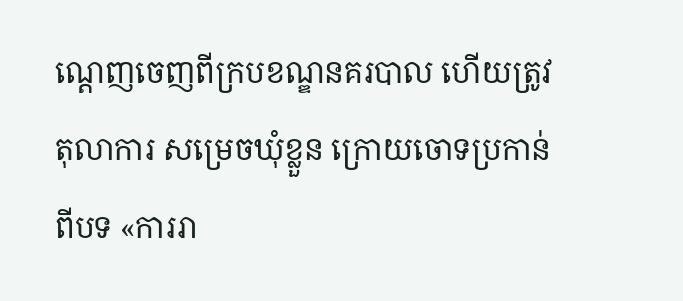ណ្ដេញចេញពីក្របខណ្ឌនគរបាល ហើយត្រូវតុលាការ សម្រេចឃុំខ្លួន ក្រោយចោទប្រកាន់ពីបទ «ការរា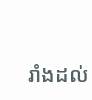រាំងដល់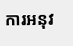ការអនុវ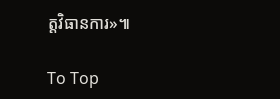ត្តវិធានការ»៕

To Top